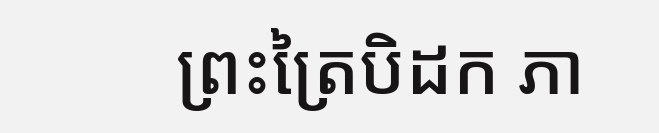ព្រះត្រៃបិដក ភា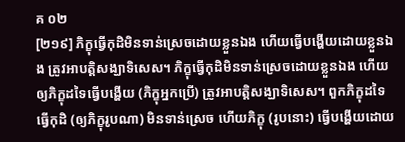គ ០២
[២១៩] ភិក្ខុធ្វើកុដិមិនទាន់ស្រេចដោយខ្លួនឯង ហើយធ្វើបង្ហើយដោយខ្លួនឯង ត្រូវអាបត្តិសង្ឃាទិសេស។ ភិក្ខុធ្វើកុដិមិនទាន់ស្រេចដោយខ្លួនឯង ហើយឲ្យភិក្ខុដទៃធ្វើបង្ហើយ (ភិក្ខុអ្នកប្រើ) ត្រូវអាបត្តិសង្ឃាទិសេស។ ពួកភិក្ខុដទៃធ្វើកុដិ (ឲ្យភិក្ខុរូបណា) មិនទាន់ស្រេច ហើយភិក្ខុ (រូបនោះ) ធ្វើបង្ហើយដោយ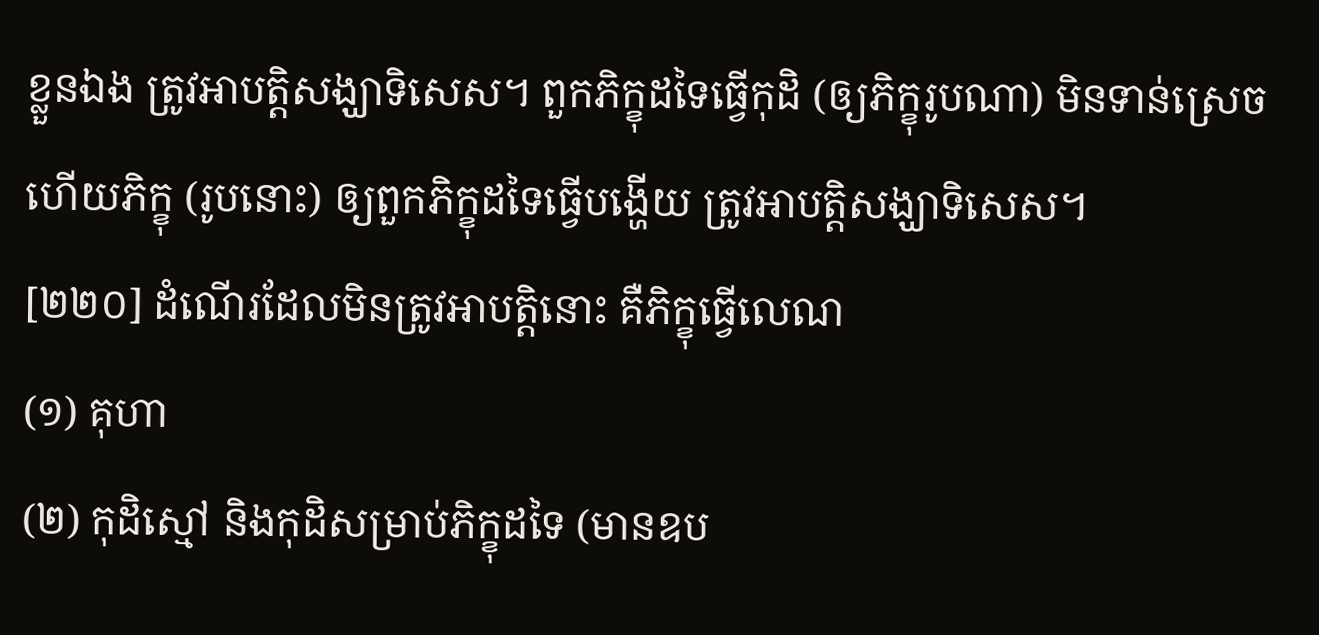ខ្លួនឯង ត្រូវអាបត្តិសង្ឃាទិសេស។ ពួកភិក្ខុដទៃធ្វើកុដិ (ឲ្យភិក្ខុរូបណា) មិនទាន់ស្រេច ហើយភិក្ខុ (រូបនោះ) ឲ្យពួកភិក្ខុដទៃធ្វើបង្ហើយ ត្រូវអាបត្តិសង្ឃាទិសេស។
[២២០] ដំណើរដែលមិនត្រូវអាបត្តិនោះ គឺភិក្ខុធ្វើលេណ
(១) គុហា
(២) កុដិស្មៅ និងកុដិសម្រាប់ភិក្ខុដទៃ (មានឧប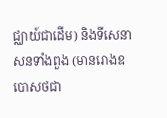ជ្ឈាយ៍ជាដើម) និងទីសេនាសនទាំងពួង (មានរោងឧបោសថជា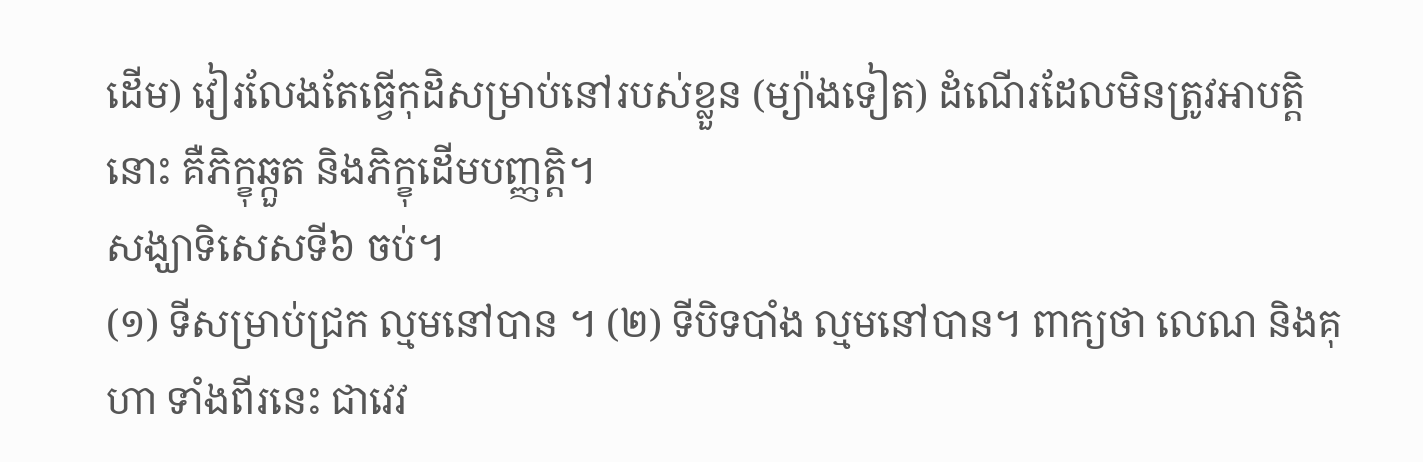ដើម) វៀរលែងតែធ្វើកុដិសម្រាប់នៅរបស់ខ្លួន (ម្យ៉ាងទៀត) ដំណើរដែលមិនត្រូវអាបត្តិនោះ គឺភិក្ខុឆ្កួត និងភិក្ខុដើមបញ្ញត្តិ។
សង្ឃាទិសេសទី៦ ចប់។
(១) ទីសម្រាប់ជ្រក ល្មមនៅបាន ។ (២) ទីបិទបាំង ល្មមនៅបាន។ ពាក្យថា លេណ និងគុហា ទាំងពីរនេះ ជាវេវ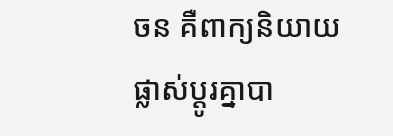ចន គឺពាក្យនិយាយផ្លាស់ប្តូរគ្នាបា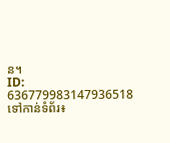ន។
ID: 636779983147936518
ទៅកាន់ទំព័រ៖